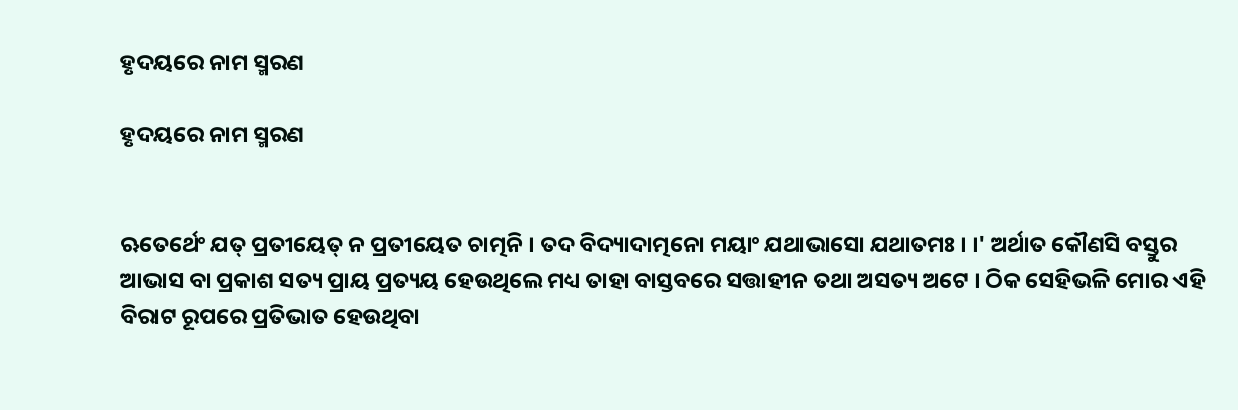ହୃଦୟରେ ନାମ ସ୍ମରଣ

ହୃଦୟରେ ନାମ ସ୍ମରଣ


ଋତେର୍ଥେଂ ଯତ୍ ପ୍ରତୀୟେତ୍ ନ ପ୍ରତୀୟେତ ଚାତ୍ମନି । ତଦ ବିଦ୍ୟାଦାତ୍ମନୋ ମୟାଂ ଯଥାଭାସୋ ଯଥାତମଃ । ।' ଅର୍ଥାତ କୌଣସି ବସ୍ତୁର ଆଭାସ ବା ପ୍ରକାଶ ସତ୍ୟ ପ୍ରାୟ ପ୍ରତ୍ୟୟ ହେଉଥିଲେ ମଧ୍ୟ ତାହା ବାସ୍ତବରେ ସତ୍ତାହୀନ ତଥା ଅସତ୍ୟ ଅଟେ । ଠିକ ସେହିଭଳି ମୋର ଏହି ବିରାଟ ରୂପରେ ପ୍ରତିଭାତ ହେଉଥିବା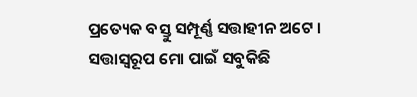ପ୍ରତ୍ୟେକ ବସ୍ତୁ ସମ୍ପୂର୍ଣ୍ଣ ସତ୍ତାହୀନ ଅଟେ । ସତ୍ତାସ୍ୱରୂପ ମୋ ପାଇଁ ସବୁକିଛି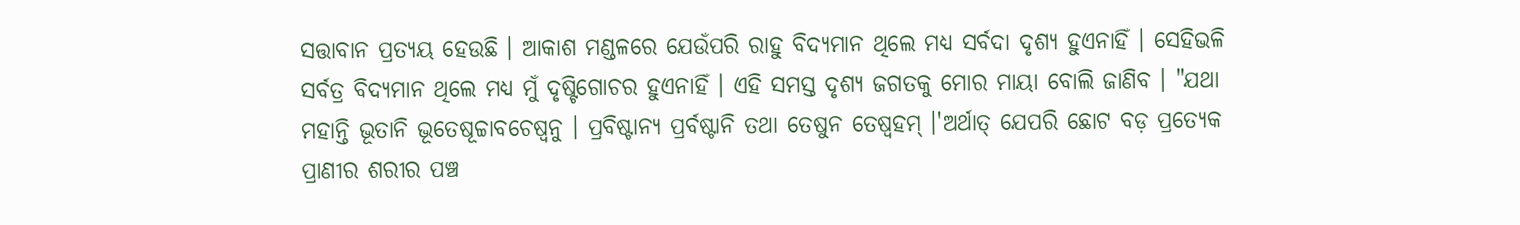ସତ୍ତାବାନ ପ୍ରତ୍ୟୟ ହେଉଛି । ଆକାଶ ମଣ୍ଡଳରେ ଯେଉଁପରି ରାହୁ ବିଦ୍ୟମାନ ଥିଲେ ମଧ୍ୟ ସର୍ବଦା ଦୃଶ୍ୟ ହୁଏନାହିଁ । ସେହିଭଳି ସର୍ବତ୍ର ବିଦ୍ୟମାନ ଥିଲେ ମଧ୍ୟ ମୁଁ ଦୃଷ୍ଟିଗୋଚର ହୁଏନାହିଁ । ଏହି ସମସ୍ତ ଦୃଶ୍ୟ ଜଗତକୁ ମୋର ମାୟା ବୋଲି ଜାଣିବ । "ଯଥା ମହାନ୍ତି ଭୂତାନି ଭୂତେଷୂଚ୍ଚାବଚେଷ୍ୱନୁ । ପ୍ରବିଷ୍ଟାନ୍ୟ ପ୍ରର୍ବଷ୍ଟାନି ତଥା ତେଷୁନ ତେଷ୍ୱହମ୍ ।'ଅର୍ଥାତ୍ ଯେପରି ଛୋଟ ବଡ଼ ପ୍ରତ୍ୟେକ ପ୍ରାଣୀର ଶରୀର ପଞ୍ଚ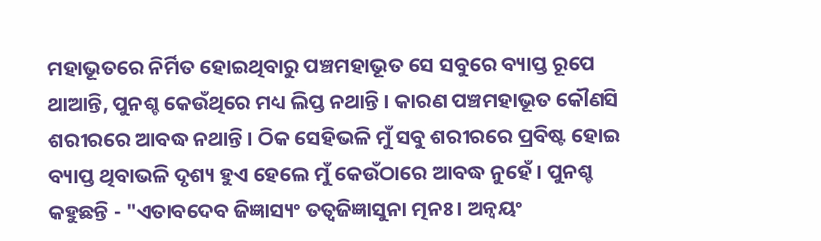ମହାଭୂତରେ ନିର୍ମିତ ହୋଇଥିବାରୁ ପଞ୍ଚମହାଭୂତ ସେ ସବୁରେ ବ୍ୟାପ୍ତ ରୂପେ ଥାଆନ୍ତି, ପୁନଶ୍ଚ କେଉଁଥିରେ ମଧ୍ୟ ଲିପ୍ତ ନଥାନ୍ତି । କାରଣ ପଞ୍ଚମହାଭୂତ କୌଣସି ଶରୀରରେ ଆବଦ୍ଧ ନଥାନ୍ତି । ଠିକ ସେହିଭଳି ମୁଁ ସବୁ ଶରୀରରେ ପ୍ରବିଷ୍ଟ ହୋଇ ବ୍ୟାପ୍ତ ଥିବାଭଳି ଦୃଶ୍ୟ ହୁଏ ହେଲେ ମୁଁ କେଉଁଠାରେ ଆବଦ୍ଧ ନୁହେଁ । ପୁନଶ୍ଚ କହୁଛନ୍ତି - "ଏତାବଦେବ ଜିଜ୍ଞାସ୍ୟଂ ତତ୍ୱଜିଜ୍ଞାସୁନା ତ୍ମନଃ । ଅନ୍ୱୟଂ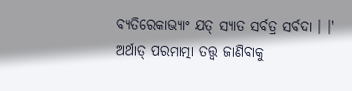ବ୍ୟତିରେକାଭ୍ୟାଂ ଯତ୍ ସ୍ୟାତ ସର୍ବତ୍ର ସର୍ବଦା । ।' ଅର୍ଥାତ୍ ପରମାତ୍ମା ତତ୍ତ୍ୱ ଜାଣିବାକୁ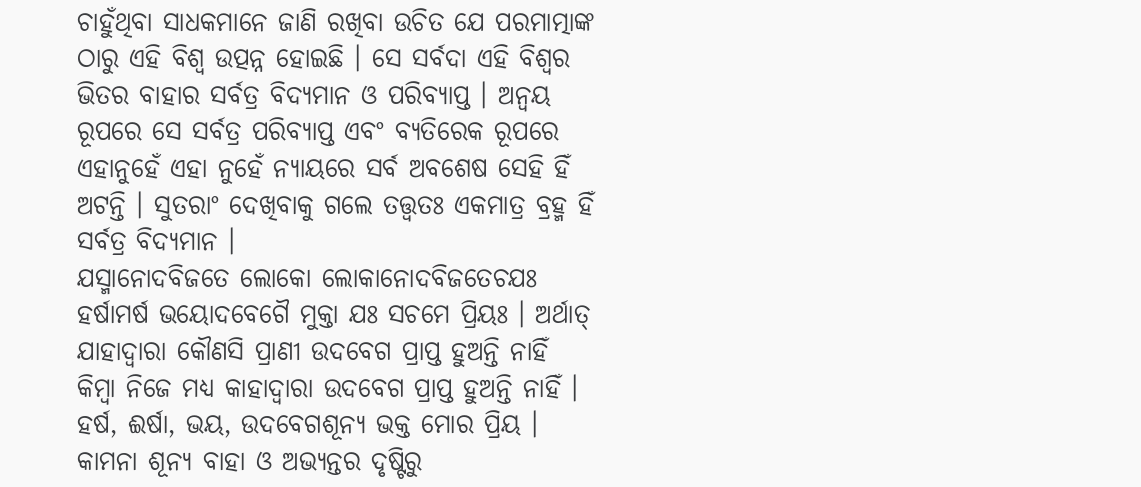ଚାହୁଁଥିବା ସାଧକମାନେ ଜାଣି ରଖିବା ଉଚିତ ଯେ ପରମାତ୍ମାଙ୍କ ଠାରୁ ଏହି ବିଶ୍ୱ ଉତ୍ପନ୍ନ ହୋଇଛି । ସେ ସର୍ବଦା ଏହି ବିଶ୍ୱର ଭିତର ବାହାର ସର୍ବତ୍ର ବିଦ୍ୟମାନ ଓ ପରିବ୍ୟାପ୍ତ । ଅନ୍ୱୟ ରୂପରେ ସେ ସର୍ବତ୍ର ପରିବ୍ୟାପ୍ତ ଏବଂ ବ୍ୟତିରେକ ରୂପରେ ଏହାନୁହେଁ ଏହା ନୁହେଁ ନ୍ୟାୟରେ ସର୍ବ ଅବଶେଷ ସେହି ହିଁ ଅଟନ୍ତି । ସୁତରାଂ ଦେଖିବାକୁ ଗଲେ ତତ୍ତ୍ୱତଃ ଏକମାତ୍ର ବ୍ରହ୍ମ ହିଁ ସର୍ବତ୍ର ବିଦ୍ୟମାନ ।
ଯସ୍ମାନୋଦବିଜତେ ଲୋକୋ ଲୋକାନୋଦବିଜତେଚଯଃ ହର୍ଷାମର୍ଷ ଭୟୋଦବେଗୈ ମୁକ୍ତା ଯଃ ସଚମେ ପ୍ରିୟଃ । ଅର୍ଥାତ୍ ଯାହାଦ୍ୱାରା କୌଣସି ପ୍ରାଣୀ ଉଦବେଗ ପ୍ରାପ୍ତ ହୁଅନ୍ତି ନାହିଁ କିମ୍ବା ନିଜେ ମଧ୍ୟ କାହାଦ୍ୱାରା ଉଦବେଗ ପ୍ରାପ୍ତ ହୁଅନ୍ତି ନାହିଁ । ହର୍ଷ, ଈର୍ଷା, ଭୟ, ଉଦବେଗଶୂନ୍ୟ ଭକ୍ତ ମୋର ପ୍ରିୟ । କାମନା ଶୂନ୍ୟ ବାହା ଓ ଅଭ୍ୟନ୍ତର ଦୃଷ୍ଟିରୁ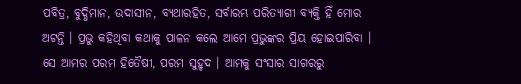ପବିତ୍ର, ବୁଦ୍ଧିମାନ, ଉଦାସୀନ, ବ୍ୟଥାରହିତ, ସର୍ବାରମ୍ଭ ପରିତ୍ୟାଗୀ ବ୍ୟକ୍ତି ହିଁ ମୋର ଅଟନ୍ତି । ପ୍ରଭୁ କହିଥିବା କଥାକୁ ପାଳନ କଲେ ଆମେ ପ୍ରଭୁଙ୍କର ପ୍ରିୟ ହୋଇପାରିବା । ସେ ଆମର ପରମ ହିତୈଷୀ, ପରମ ସୁହୃଦ । ଆମକୁ ସଂସାର ସାଗରରୁ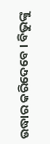ଉଦ୍ଧାର କରିଦେବେ । ବିଭୁଙ୍କୁ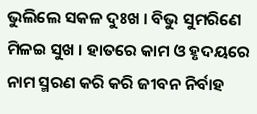ଭୁଲିଲେ ସକଳ ଦୁଃଖ । ବିଭୁ ସୁମରିଣେ ମିଳଇ ସୁଖ । ହାତରେ କାମ ଓ ହୃଦୟରେ ନାମ ସ୍ମରଣ କରି କରି ଜୀବନ ନିର୍ବାହ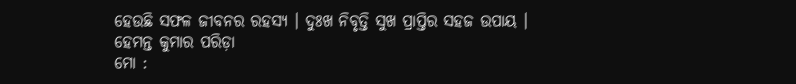ହେଉଛି ସଫଳ ଜୀବନର ରହସ୍ୟ । ଦୁଃଖ ନିବୃତ୍ତି ସୁଖ ପ୍ରାପ୍ତିର ସହଜ ଉପାୟ ।
ହେମନ୍ତ କୁମାର ପରିଡ଼ା
ମୋ :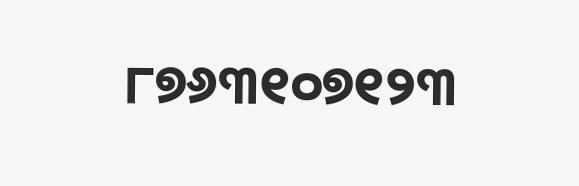୮୭୬୩୧୦୭୧୨୩